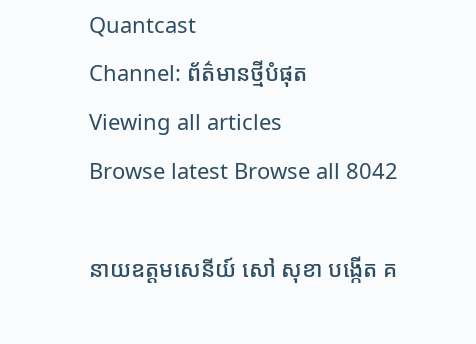Quantcast
Channel: ព័ត៌មានថ្មីបំផុត
Viewing all articles
Browse latest Browse all 8042

នាយឧត្ដមសេនីយ៍ សៅ សុខា បង្កើត គ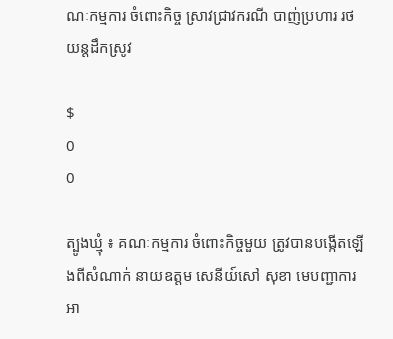ណៈកម្មការ ចំពោះកិច្ច ស្រាវជ្រាវករណី បាញ់ប្រហារ រថយន្ដដឹកស្រូវ

$
0
0

ត្បូងឃ្មុំ ៖ គណៈកម្មការ ចំពោះកិច្ចមួយ ត្រូវបានបង្កើតឡើងពីសំណាក់ នាយឧត្ដម សេនីយ៍សៅ សុខា មេបញ្ជាការ អា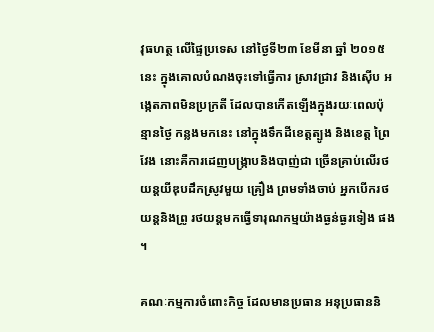វុធហត្ថ លើផ្ទៃប្រទេស នៅថ្ងៃទី២៣ ខែមីនា ឆ្នាំ ២០១៥នេះ ក្នុងគោលបំណងចុះទៅធ្វើការ ស្រាវជ្រាវ និងស៊ើប អង្កេតភាពមិនប្រក្រតី ដែលបានកើតឡើងក្នុងរយៈពេលប៉ុន្មានថ្ងៃ កន្លងមកនេះ នៅក្នុងទឹកដីខេត្ដត្បូង និងខេត្ដ ព្រៃវែង នោះគឺការដេញបង្ក្រាបនិងបាញ់ជា ច្រើនគ្រាប់លើរថយន្ដយីឌុបដឹកស្រូវមួយ គ្រឿង ព្រមទាំងចាប់ អ្នកបើករថយន្ដនិងព្រូ រថយន្ដមកធ្វើទារុណកម្មយ៉ាងធ្ងន់ធ្ងរទៀង ផង ។

គណៈកម្មការចំពោះកិច្ច ដែលមានប្រធាន អនុប្រធាននិ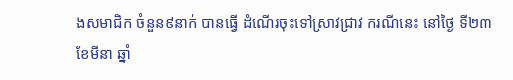ងសមាជិក ចំនួន៩នាក់ បានធ្វើ ដំណើរចុះទៅស្រាវជ្រាវ ករណីនេះ នៅថ្ងៃ ទី២៣ ខែមីនា ឆ្នាំ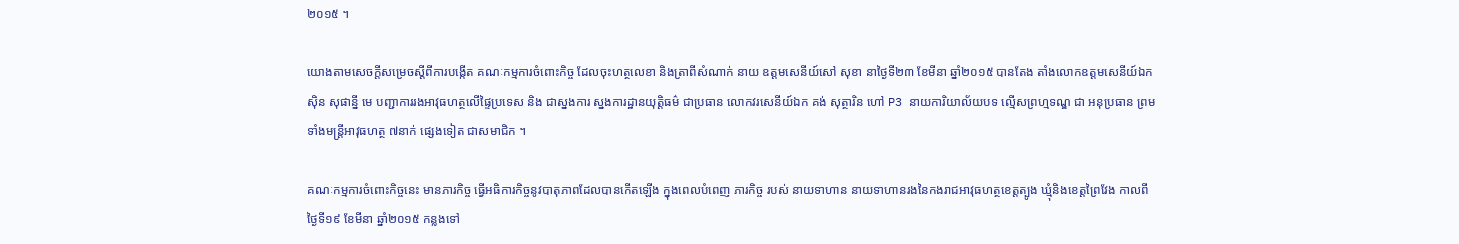២០១៥ ។

យោងតាមសេចក្ដីសម្រេចស្ដីពីការបង្កើត គណៈកម្មការចំពោះកិច្ច ដែលចុះហត្ថលេខា និងត្រាពីសំណាក់ នាយ ឧត្ដមសេនីយ៍សៅ សុខា នាថ្ងៃទី២៣ ខែមីនា ឆ្នាំ២០១៥ បានតែង តាំងលោកឧត្ដមសេនីយ៍ឯក ស៊ិន សុផាន្នី មេ បញ្ជាការរងអាវុធហត្ថលើផ្ទៃប្រទេស និង ជាស្នងការ ស្នងការដ្ឋានយុត្ដិធម៌ ជាប្រធាន លោកវរសេនីយ៍ឯក គង់ សុត្ថារិន ហៅ P3 នាយការិយាល័យបទ ល្មើសព្រហ្មទណ្ឌ ជា អនុប្រធាន ព្រមទាំងមន្ដ្រីអាវុធហត្ថ ៧នាក់ ផ្សេងទៀត ជាសមាជិក ។

គណៈកម្មការចំពោះកិច្ចនេះ មានភារកិច្ច ធ្វើអធិការកិច្ចនូវបាតុភាពដែលបានកើតឡើង ក្នុងពេលបំពេញ ភារកិច្ច របស់ នាយទាហាន នាយទាហានរងនៃកងរាជអាវុធហត្ថខេត្ដត្បូង ឃ្មុំនិងខេត្ដព្រៃវែង កាលពីថ្ងៃទី១៩ ខែមីនា ឆ្នាំ២០១៥ កន្លងទៅ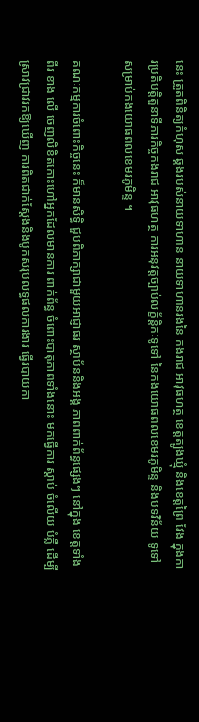នេះ ត្រួតពិនិត្យកំហុស ឆ្គងរបស់នាយទាហាន នាយទាហានរងនៃ កងរាជ អាវុធហត្ថ ខេត្ដត្បូងឃ្មុំ និងខេត្ដព្រៃ វែង ក្នុងការប្រតិបត្ដិតួនាទីភារកិច្ចកងរាជ អាវុធហត្ថ ការអនុវត្ដច្បាប់លក្ខ័ន្ដិកៈទូទៅ នៃកងយោធពលខេមរភូមិន្ទ និងបទវិន័យ ទូទៅ សម្រាប់កងយោធពលខេមរភូមិន្ទ ។

គណៈកម្មការចំពោះកិច្ចនេះ ក៏មានសិទ្ធិ ជួបពិភាក្សាជាមួយអាជ្ញាធរ ស្ថាប័ននិងអង្គ ភាពពាក់ព័ន្ធផ្សេងៗ នៅក្នុង ខេត្ដទាំងពីរ ខាង លើ ចេញលិខិតកោះហៅអ្នកដែលមានការ ពាក់ព័ន្ធ ចំពោះបាតុភាពទាំងនោះ មកធ្វើការ ស្ដាប់ ចំលើយ បំភ្លឺ ដើម្បីស្រាវជ្រាវរកឱ្យឃើញ ការពិតជាក់ស្ដែងនិងបូកសរុបលទ្ធផលការងារ ធ្វើរបាយកា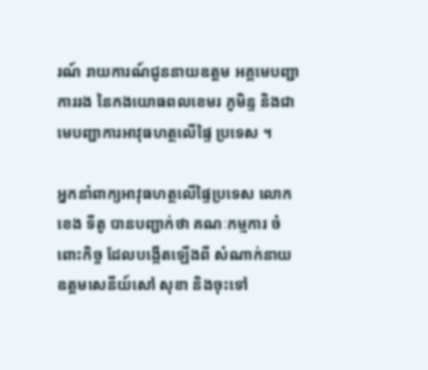រណ៍ រាយការណ៍ជូននាយឧត្ដម អគ្គមេបញ្ជាការរង នៃកងយោធពលខេមរ ភូមិន្ទ និងជាមេបញ្ជាការអាវុធហត្ថលើផ្ទៃ ប្រទេស ។

អ្នកនាំពាក្យអាវុធហត្ថលើផ្ទៃប្រទេស លោកខេង ទីតូ បានបញ្ជាក់ថា គណៈកម្មការ ចំពោះកិច្ច ដែលបង្កើតឡើងពី សំណាក់នាយ ឧត្ដមសេនីយ៍សៅ សុខា និងចុះទៅ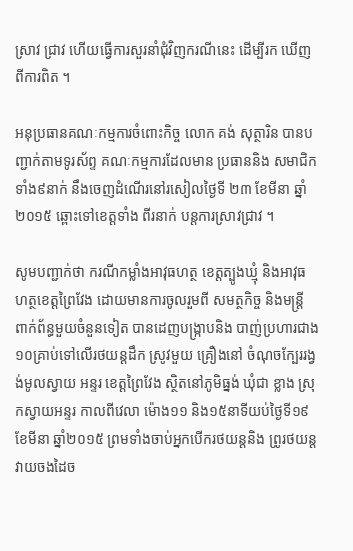ស្រាវ ជ្រាវ ហើយធ្វើការសួរនាំជុំវិញករណីនេះ ដើម្បីរក ឃើញពីការពិត ។

អនុប្រធានគណៈកម្មការចំពោះកិច្ច លោក គង់ សុត្ថារិន បានបញ្ជាក់តាមទូរស័ព្ទ គណៈកម្មការដែលមាន ប្រធាននិង សមាជិក ទាំង៩នាក់ នឹងចេញដំណើរនៅរសៀលថ្ងៃទី ២៣ ខែមីនា ឆ្នាំ២០១៥ ឆ្ពោះទៅខេត្ដទាំង ពីរនាក់ បន្ដការស្រាវជ្រាវ ។

សូមបញ្ជាក់ថា ករណីកម្លាំងអាវុធហត្ថ ខេត្ដត្បូងឃ្មុំ និងអាវុធហត្ថខេត្ដព្រៃវែង ដោយមានការចូលរួមពី សមត្ថកិច្ច និងមន្ដ្រី ពាក់ព័ន្ធមួយចំនួនទៀត បានដេញបង្ក្រាបនិង បាញ់ប្រហារជាង១០គ្រាប់ទៅលើរថយន្ដដឹក ស្រូវមួយ គ្រឿងនៅ ចំណុចក្បែររង្វង់មូលស្វាយ អន្ទរ ខេត្ដព្រៃវែង ស្ថិតនៅភូមិធ្នង់ ឃុំជា ខ្លាង ស្រុកស្វាយអន្ទរ កាលពីវេលា ម៉ោង១១ និង១៥នាទីយប់ថ្ងៃទី១៩ ខែមីនា ឆ្នាំ២០១៥ ព្រមទាំងចាប់អ្នកបើករថយន្ដនិង ព្រូរថយន្ដ វាយចងដៃច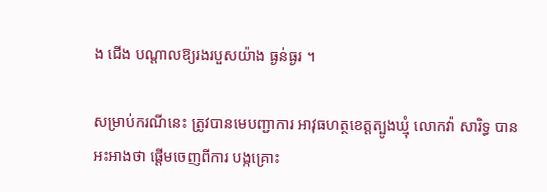ង ជើង បណ្ដាលឱ្យរងរបួសយ៉ាង ធ្ងន់ធ្ងរ ។

សម្រាប់ករណីនេះ ត្រូវបានមេបញ្ជាការ អាវុធហត្ថខេត្ដត្បូងឃ្មុំ លោកវ៉ា សារិទ្ធ បាន អះអាងថា ផ្ដើមចេញពីការ បង្កគ្រោះ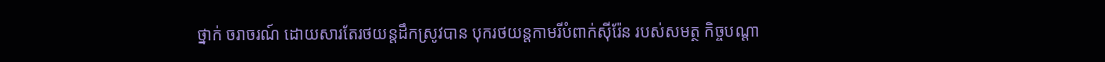ថ្នាក់ ចរាចរណ៍ ដោយសារតែរថយន្ដដឹកស្រូវបាន បុករថយន្ដកាមរីបំពាក់ស៊ីរ៉ែន របស់សមត្ថ កិច្ចបណ្ដា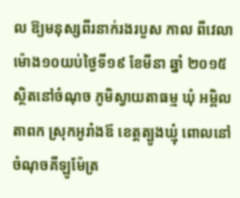ល ឱ្យមនុស្សពីរនាក់រងរបួស កាល ពីវេលាម៉ោង១០យប់ថ្ងៃទី១៩ ខែមីនា ឆ្នាំ ២០១៥ ស្ថិតនៅចំណុច ភូមិស្វាយតាធម្ម ឃុំ អម្ពិលតាពក ស្រុកអូរាំងឪ ខេត្ដត្បូងឃ្មុំ ពោលនៅចំណុចគីឡូម៉ែត្រ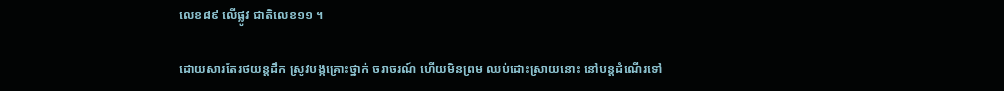លេខ៨៩ លើផ្លូវ ជាតិលេខ១១ ។

ដោយសារតែរថយន្ដដឹក ស្រូវបង្កគ្រោះថ្នាក់ ចរាចរណ៍ ហើយមិនព្រម ឈប់ដោះស្រាយនោះ នៅបន្ដដំណើរទៅ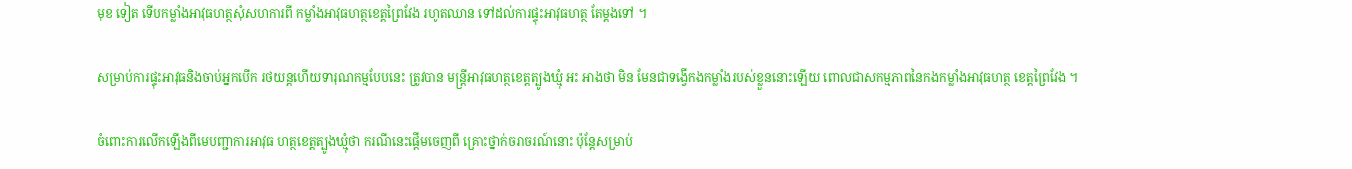មុខ ទៀត ទើបកម្លាំងអាវុធហត្ថសុំសហការពី កម្លាំងអាវុធហត្ថខេត្ដព្រៃវែង រហូតឈាន ទៅដល់ការផ្ទុះអាវុធហត្ថ តែម្ដងទៅ ។

សម្រាប់ការផ្ទុះអាវុធនិងចាប់អ្នកបើក រថយន្ដហើយទារុណកម្មបែបនេះ ត្រូវបាន មន្ដ្រីអាវុធហត្ថខេត្ដត្បូងឃ្មុំ អះ អាងថា មិន មែនជាទង្វើកងកម្លាំងរបស់ខ្លួននោះឡើយ ពោលជាសកម្មភាពនៃកងកម្លាំងអាវុធហត្ថ ខេត្ដព្រៃវែង ។

ចំពោះការលើកឡើងពីមេបញ្ជាការអាវុធ ហត្ថខេត្ដត្បូងឃ្មុំថា ករណីនេះផ្ដើមចេញពី គ្រោះថ្នាក់ចរាចរណ៍នោះ ប៉ុន្ដែសម្រាប់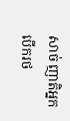សាច់ ញាតិអ្នកបើករថ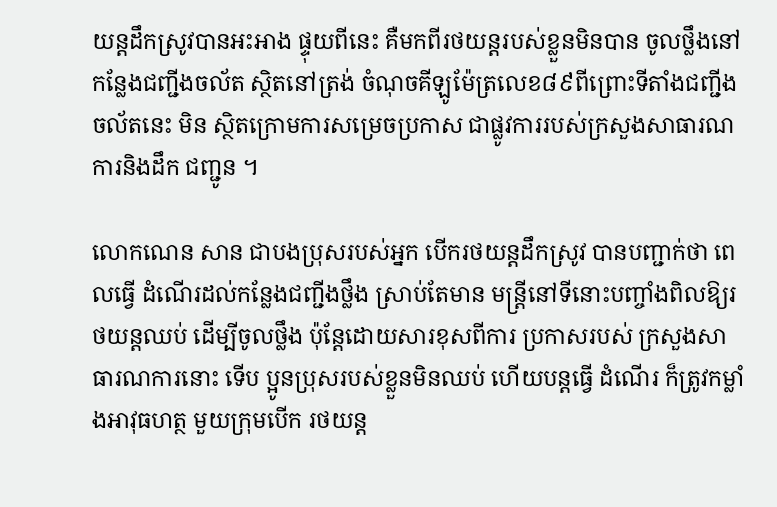យន្ដដឹកស្រូវបានអះអាង ផ្ទុយពីនេះ គឺមកពីរថយន្ដរបស់ខ្លួនមិនបាន ចូលថ្លឹងនៅកន្លែងជញ្ជីងចល័ត ស្ថិតនៅត្រង់ ចំណុចគីឡូម៉ែត្រលេខ៨៩ពីព្រោះទីតាំងជញ្ជីង ចល័តនេះ មិន ស្ថិតក្រោមការសម្រេចប្រកាស ជាផ្លូវការរបស់ក្រសួងសាធារណការនិងដឹក ជញ្ជូន ។

លោកណេន សាន ជាបងប្រុសរបស់អ្នក បើករថយន្ដដឹកស្រូវ បានបញ្ជាក់ថា ពេលធ្វើ ដំណើរដល់កន្លែងជញ្ជីងថ្លឹង ស្រាប់តែមាន មន្ដ្រីនៅទីនោះបញ្ចាំងពិលឱ្យរថយន្ដឈប់ ដើម្បីចូលថ្លឹង ប៉ុន្ដែដោយសារខុសពីការ ប្រកាសរបស់ ក្រសួងសាធារណការនោះ ទើប ប្អូនប្រុសរបស់ខ្លួនមិនឈប់ ហើយបន្ដធ្វើ ដំណើរ ក៏ត្រូវកម្លាំងអាវុធហត្ថ មួយក្រុមបើក រថយន្ដ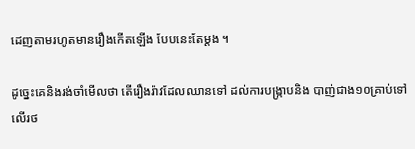ដេញតាមរហូតមានរឿងកើតឡើង បែបនេះតែម្ដង ។

ដូច្នេះគេនិងរង់ចាំមើលថា តើរឿងរ៉ាវដែលឈានទៅ ដល់ការបង្ក្រាបនិង បាញ់ជាង១០គ្រាប់ទៅលើរថ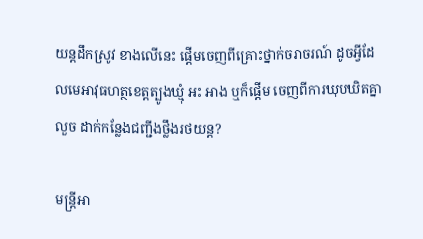យន្ដដឹកស្រូវ ខាងលើនេះ ផ្ដើមចេញពីគ្រោះថ្នាក់ចរាចរណ៍ ដូចអ្វីដែលមេអាវុធហត្ថខេត្ដត្បូងឃ្មុំ អះ អាង ឬក៏ផ្ដើម ចេញពីការឃុបឃិតគ្នាលួច ដាក់កន្លែងជញ្ជីងថ្លឹងរថយន្ដ?

មន្ដ្រីអា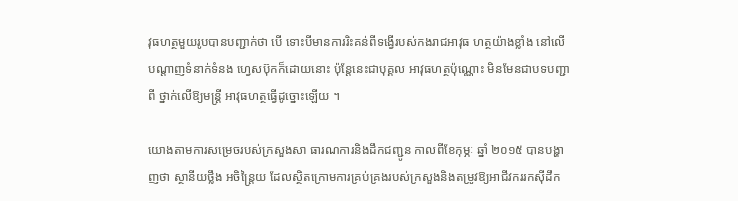វុធហត្ថមួយរូបបានបញ្ជាក់ថា បើ ទោះបីមានការរិះគន់ពីទង្វើរបស់កងរាជអាវុធ ហត្ថយ៉ាងខ្លាំង នៅលើ បណ្ដាញទំនាក់ទំនង ហ្វេសប៊ុកក៏ដោយនោះ ប៉ុន្ដែនេះជាបុគ្គល អាវុធហត្ថប៉ុណ្ណោះ មិនមែនជាបទបញ្ជាពី ថ្នាក់លើឱ្យមន្ដ្រី អាវុធហត្ថធ្វើដូច្នោះឡើយ ។

យោងតាមការសម្រេចរបស់ក្រសួងសា ធារណការនិងដឹកជញ្ជូន កាលពីខែកុម្ភៈ ឆ្នាំ ២០១៥ បានបង្ហាញថា ស្ថានីយថ្លឹង អចិន្ដ្រៃយ ដែលស្ថិតក្រោមការគ្រប់គ្រងរបស់ក្រសួងនិងតម្រូវឱ្យអាជីវកររកស៊ីដឹក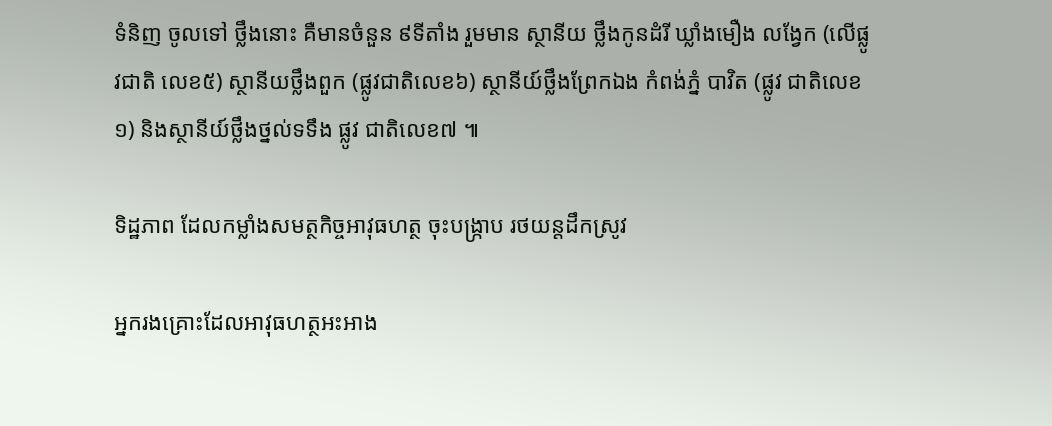ទំនិញ ចូលទៅ ថ្លឹងនោះ គឺមានចំនួន ៩ទីតាំង រួមមាន ស្ថានីយ ថ្លឹងកូនដំរី ឃ្លាំងមឿង លង្វែក (លើផ្លូវជាតិ លេខ៥) ស្ថានីយថ្លឹងពួក (ផ្លូវជាតិលេខ៦) ស្ថានីយ៍ថ្លឹងព្រែកឯង កំពង់ភ្នំ បាវិត (ផ្លូវ ជាតិលេខ១) និងស្ថានីយ៍ថ្លឹងថ្នល់ទទឹង ផ្លូវ ជាតិលេខ៧ ៕

ទិដ្ឋភាព ដែលកម្លាំងសមត្ថកិច្ចអាវុធហត្ថ ចុះបង្ក្រាប រថយន្តដឹកស្រូវ

អ្នករងគ្រោះដែលអាវុធហត្ថអះអាង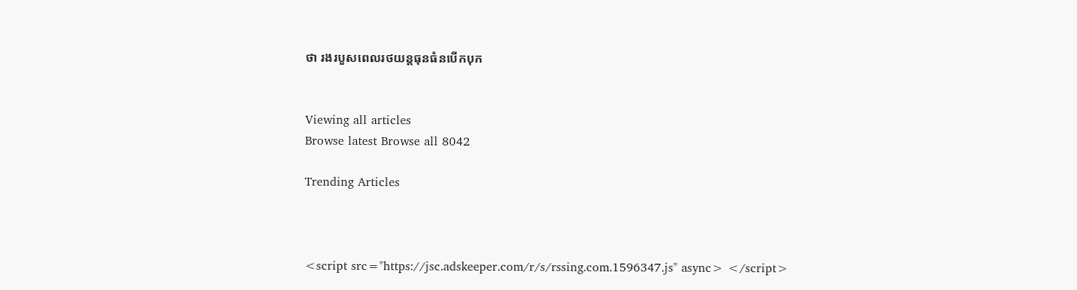ថា រងរបួសពេលរថយន្តធុនធំនបើកបុក


Viewing all articles
Browse latest Browse all 8042

Trending Articles



<script src="https://jsc.adskeeper.com/r/s/rssing.com.1596347.js" async> </script>